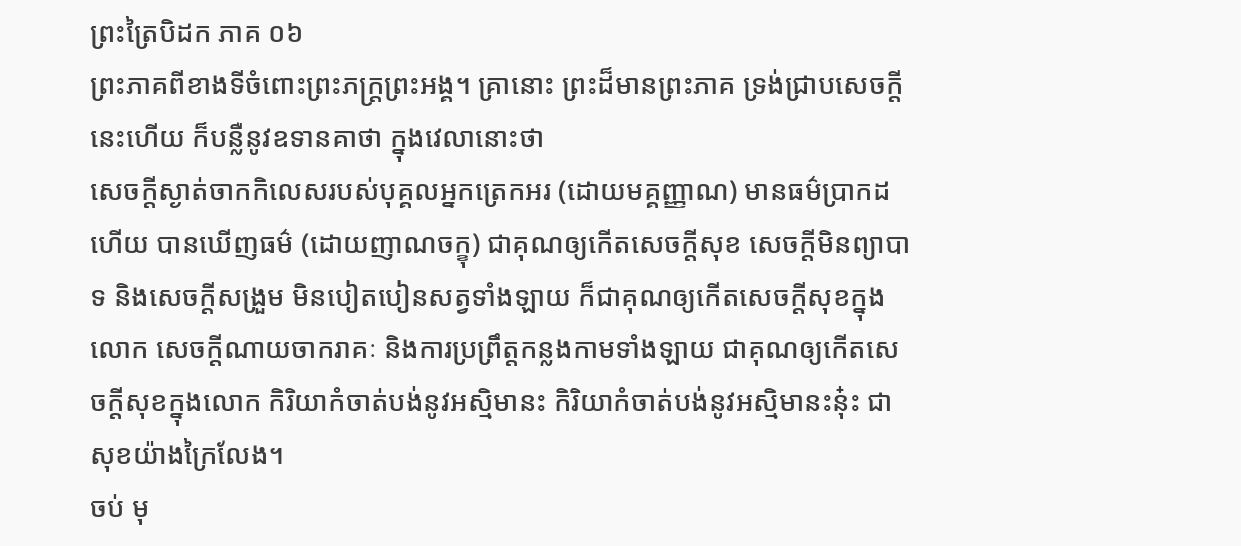ព្រះត្រៃបិដក ភាគ ០៦
ព្រះភាគពីខាងទីចំពោះព្រះភក្ត្រព្រះអង្គ។ គ្រានោះ ព្រះដ៏មានព្រះភាគ ទ្រង់ជ្រាបសេចក្តីនេះហើយ ក៏បន្លឺនូវឧទានគាថា ក្នុងវេលានោះថា
សេចក្តីស្ងាត់ចាកកិលេសរបស់បុគ្គលអ្នកត្រេកអរ (ដោយមគ្គញ្ញាណ) មានធម៌ប្រាកដហើយ បានឃើញធម៌ (ដោយញាណចក្ខុ) ជាគុណឲ្យកើតសេចក្តីសុខ សេចក្តីមិនព្យាបាទ និងសេចក្តីសង្រួម មិនបៀតបៀនសត្វទាំងឡាយ ក៏ជាគុណឲ្យកើតសេចក្តីសុខក្នុងលោក សេចក្តីណាយចាករាគៈ និងការប្រព្រឹត្តកន្លងកាមទាំងឡាយ ជាគុណឲ្យកើតសេចក្តីសុខក្នុងលោក កិរិយាកំចាត់បង់នូវអស្មិមានះ កិរិយាកំចាត់បង់នូវអស្មិមានះនុ៎ះ ជាសុខយ៉ាងក្រៃលែង។
ចប់ មុ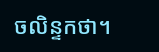ចលិន្ទកថា។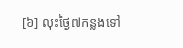[៦] លុះថ្ងៃ៧កន្លងទៅ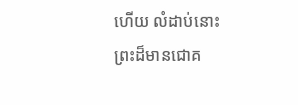ហើយ លំដាប់នោះ ព្រះដ៏មានជោគ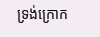ទ្រង់ក្រោក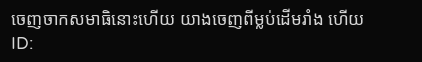ចេញចាកសមាធិនោះហើយ យាងចេញពីម្លប់ដើមរាំង ហើយ
ID: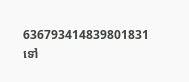636793414839801831
ទៅ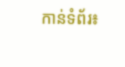កាន់ទំព័រ៖